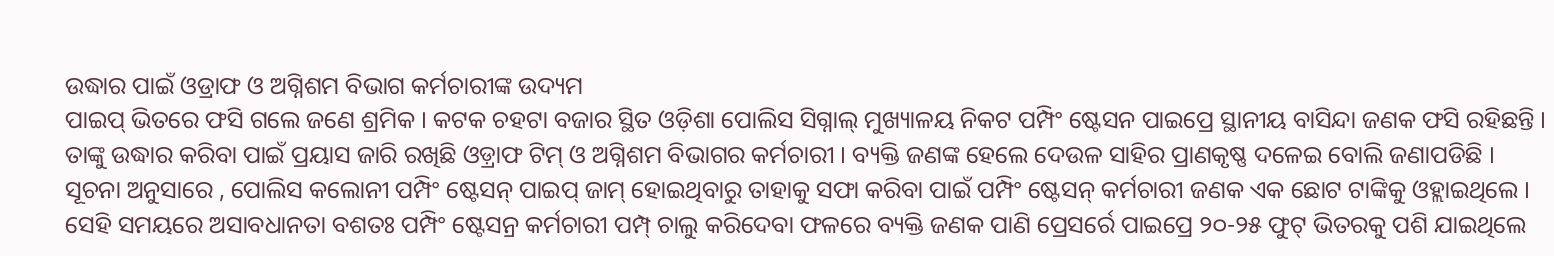ଉଦ୍ଧାର ପାଇଁ ଓଡ୍ରାଫ ଓ ଅଗ୍ନିଶମ ବିଭାଗ କର୍ମଚାରୀଙ୍କ ଉଦ୍ୟମ
ପାଇପ୍ ଭିତରେ ଫସି ଗଲେ ଜଣେ ଶ୍ରମିକ । କଟକ ଚହଟା ବଜାର ସ୍ଥିତ ଓଡ଼ିଶା ପୋଲିସ ସିଗ୍ନାଲ୍ ମୁଖ୍ୟାଳୟ ନିକଟ ପମ୍ପିଂ ଷ୍ଟେସନ ପାଇପ୍ରେ ସ୍ଥାନୀୟ ବାସିନ୍ଦା ଜଣକ ଫସି ରହିଛନ୍ତି । ତାଙ୍କୁ ଉଦ୍ଧାର କରିବା ପାଇଁ ପ୍ରୟାସ ଜାରି ରଖିଛି ଓଡ଼୍ରାଫ ଟିମ୍ ଓ ଅଗ୍ନିଶମ ବିଭାଗର କର୍ମଚାରୀ । ବ୍ୟକ୍ତି ଜଣଙ୍କ ହେଲେ ଦେଉଳ ସାହିର ପ୍ରାଣକୃଷ୍ଣ ଦଳେଇ ବୋଲି ଜଣାପଡିଛି ।
ସୂଚନା ଅନୁସାରେ , ପୋଲିସ କଲୋନୀ ପମ୍ପିଂ ଷ୍ଟେସନ୍ ପାଇପ୍ ଜାମ୍ ହୋଇଥିବାରୁ ତାହାକୁ ସଫା କରିବା ପାଇଁ ପମ୍ପିଂ ଷ୍ଟେସନ୍ କର୍ମଚାରୀ ଜଣକ ଏକ ଛୋଟ ଟାଙ୍କିକୁ ଓହ୍ଲାଇଥିଲେ । ସେହି ସମୟରେ ଅସାବଧାନତା ବଶତଃ ପମ୍ପିଂ ଷ୍ଟେସନ୍ର କର୍ମଚାରୀ ପମ୍ପ୍ ଚାଲୁ କରିଦେବା ଫଳରେ ବ୍ୟକ୍ତି ଜଣକ ପାଣି ପ୍ରେସର୍ରେ ପାଇପ୍ରେ ୨୦-୨୫ ଫୁଟ୍ ଭିତରକୁ ପଶି ଯାଇଥିଲେ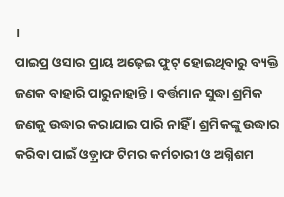।
ପାଇପ୍ର ଓସାର ପ୍ରାୟ ଅଢ଼େଇ ଫୁଟ୍ ହୋଇଥିବାରୁ ବ୍ୟକ୍ତି ଜଣକ ବାହାରି ପାରୁନାହାନ୍ତି । ବର୍ତ୍ତମାନ ସୁଦ୍ଧା ଶ୍ରମିକ ଜଣକୁ ଉଦ୍ଧାର କରାଯାଇ ପାରି ନାହିଁ । ଶ୍ରମିକଙ୍କୁ ଉଦ୍ଧାର କରିବା ପାଇଁ ଓଡ଼୍ରାଫ ଟିମର କର୍ମଚାରୀ ଓ ଅଗ୍ନିଶମ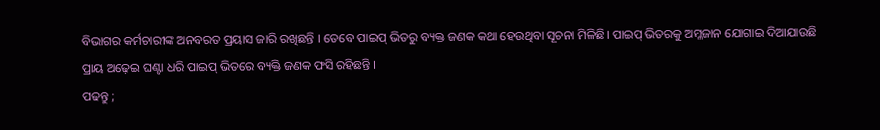ବିଭାଗର କର୍ମଚାରୀଙ୍କ ଅନବରତ ପ୍ରୟାସ ଜାରି ରଖିଛନ୍ତି । ତେବେ ପାଇପ୍ ଭିତରୁ ବ୍ୟକ୍ତ ଜଣକ କଥା ହେଉଥିବା ସୂଚନା ମିଳିଛି। ପାଇପ୍ ଭିତରକୁ ଅମ୍ଳଜାନ ଯୋଗାଇ ଦିଆଯାଉଛି ପ୍ରାୟ ଅଢ଼େଇ ଘଣ୍ଟା ଧରି ପାଇପ୍ ଭିତରେ ବ୍ୟକ୍ତି ଜଣକ ଫସି ରହିଛନ୍ତି ।
ପଢନ୍ତୁ ;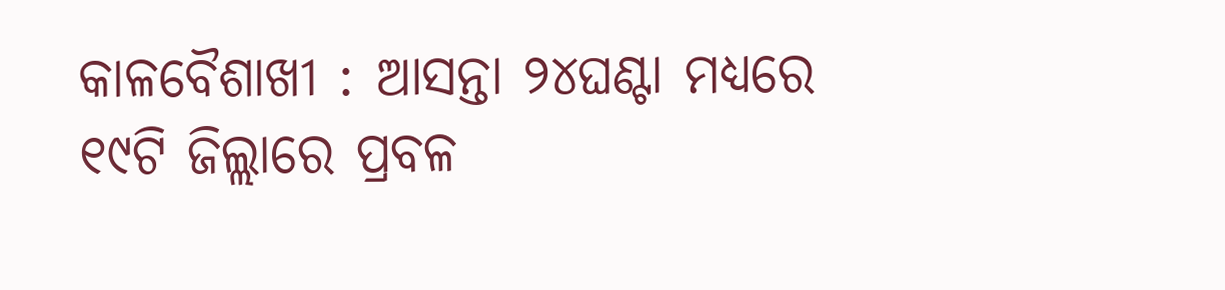କାଳବୈଶାଖୀ : ଆସନ୍ତା ୨୪ଘଣ୍ଟା ମଧ୍ୟରେ ୧୯ଟି ଜିଲ୍ଲାରେ ପ୍ରବଳ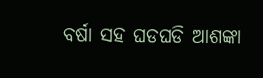ବର୍ଷା ସହ ଘଡଘଡି ଆଶଙ୍କା